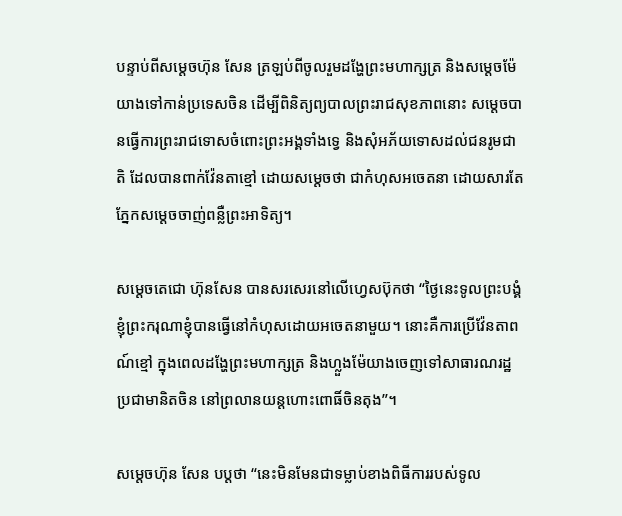បន្ទាប់ពីសម្តេចហ៊ុន សែន ត្រឡប់ពីចូលរួមដង្ហែព្រះមហាក្សត្រ និងសម្តេចម៉ែ យាងទៅកាន់ប្រទេសចិន ដើម្បីពិនិត្យព្យបាលព្រះរាជសុខភាពនោះ សម្តេចបានធ្វើការព្រះរាជទោសចំពោះព្រះអង្គទាំងទ្វេ និងសុំអភ័យទោសដល់ជនរូមជាតិ ដែលបានពាក់វ៉ែនតាខ្មៅ ដោយសម្តេចថា ជាកំហុសអចេតនា ដោយសារតែភ្នែកសម្តេចចាញ់ពន្លឺព្រះអាទិត្យ។

សម្តេចតេជោ ហ៊ុនសែន បានសរសេរនៅលើហ្វេសប៊ុកថា “ថ្ងៃនេះទូលព្រះបង្គំ ខ្ញុំព្រះករុណាខ្ញុំបានធ្វើនៅកំហុសដោយអចេតនាមួយ។ នោះគឺការប្រើវ៉ែនតាពណ៍ខ្មៅ ក្នុងពេលដង្ហែព្រះមហាក្សត្រ និងហ្លួងម៉ែយាងចេញទៅសាធារណរដ្ឋប្រជាមានិតចិន នៅព្រលានយន្តហោះពោធិ៍ចិនតុង”។

សម្តេចហ៊ុន សែន បប្តថា “នេះមិនមែនជាទម្លាប់ខាងពិធីការរបស់ទូល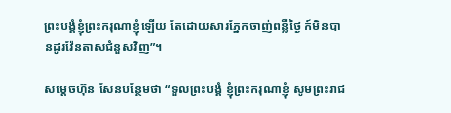ព្រះបង្គំខ្ញុំព្រះករុណាខ្ញុំឡើយ តែដោយសារភ្នែកចាញ់ពន្លឺថ្ងៃ ក៍មិនបានដូរវ៉ែនតាសជំនួសវិញ”។

សម្តេចហ៊ុន សែនបន្ថែមថា “ទួលព្រះបង្គំ ខ្ញុំព្រះករុណាខ្ញុំ សូមព្រះរាជ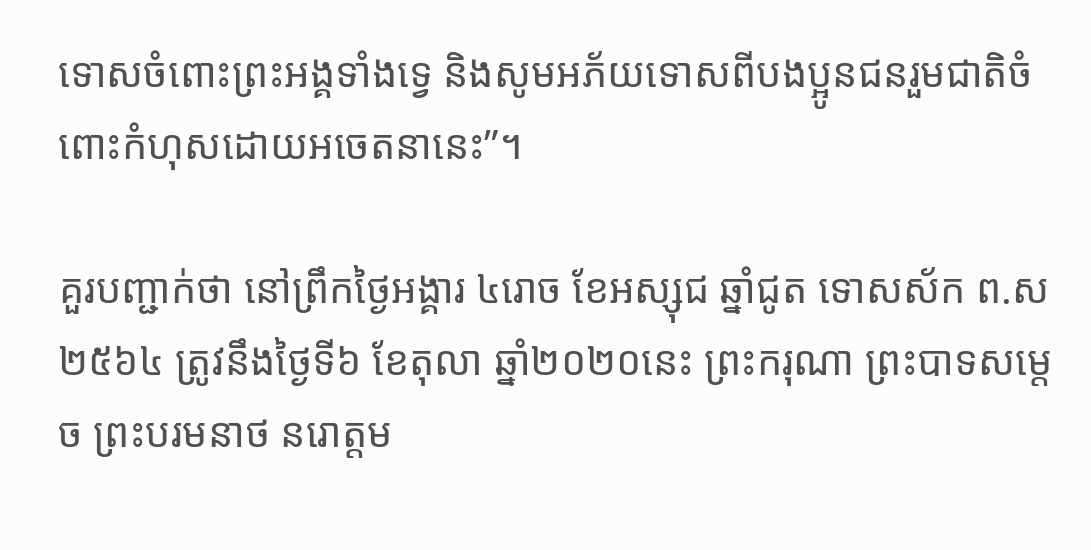ទោសចំពោះព្រះអង្គទាំងទ្វេ និងសូមអភ័យទោសពីបងប្អូនជនរួមជាតិចំពោះកំហុសដោយអចេតនានេះ”។

គួរបញ្ជាក់ថា នៅព្រឹកថ្ងៃអង្គារ ៤រោច ខែអស្សុជ ឆ្នាំជូត ទោសស័ក ព.ស ២៥៦៤ ត្រូវនឹងថ្ងៃទី៦ ខែតុលា ឆ្នាំ២០២០នេះ ព្រះករុណា ព្រះបាទសម្តេច ព្រះបរមនាថ នរោត្តម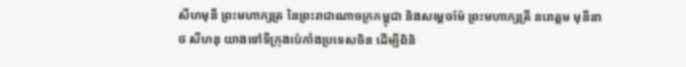សីហមុនី ព្រះមហាក្សត្រ នៃព្រះរាជាណាចក្រកម្ពុជា និងសម្តេចម៉ែ ព្រះមហាក្សត្រី នរោត្តម មុនីនាថ សីហនុ យាងទៅទីក្រុងប៉េកាំងប្រទេសចិន ដើម្បីពិនិ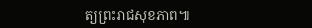ត្យព្រះរាជសុខភាព៕